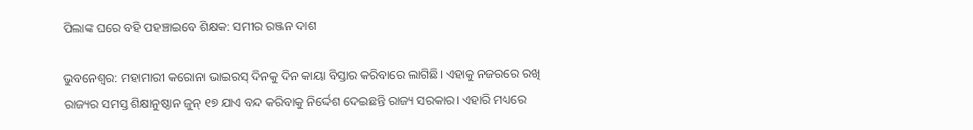ପିଲାଙ୍କ ଘରେ ବହି ପହଞ୍ଚାଇବେ ଶିକ୍ଷକ: ସମୀର ରଞ୍ଜନ ଦାଶ

ଭୁବନେଶ୍ବର: ମହାମାରୀ କରୋନା ଭାଇରସ୍ ଦିନକୁ ଦିନ କାୟା ବିସ୍ତାର କରିବାରେ ଲାଗିଛି। ଏହାକୁ ନଜରରେ ରଖି ରାଜ୍ୟର ସମସ୍ତ ଶିକ୍ଷାନୁଷ୍ଠାନ ଜୁନ୍ ୧୭ ଯାଏ ବନ୍ଦ କରିବାକୁ ନିର୍ଦ୍ଦେଶ ଦେଇଛନ୍ତି ରାଜ୍ୟ ସରକାର। ଏହାରି ମଧ୍ୟରେ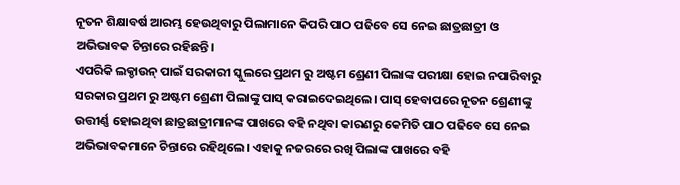ନୂତନ ଶିକ୍ଷାବର୍ଷ ଆରମ୍ଭ ହେଉଥିବାରୁ ପିଲାମାନେ କିପରି ପାଠ ପଢିବେ ସେ ନେଇ ଛାତ୍ରଛାତ୍ରୀ ଓ ଅଭିଭାବକ ଚିନ୍ତାରେ ରହିଛନ୍ତି।
ଏପରିକି ଲକ୍ଡାଉନ୍ ପାଇଁ ସରକାରୀ ସ୍କୁଲରେ ପ୍ରଥମ ରୁ ଅଷ୍ଟମ ଶ୍ରେଣୀ ପିଲାଙ୍କ ପରୀକ୍ଷା ହୋଇ ନପାରିବାରୁ ସରକାର ପ୍ରଥମ ରୁ ଅଷ୍ଟମ ଶ୍ରେଣୀ ପିଲାଙ୍କୁ ପାସ୍ କରାଇଦେଇଥିଲେ। ପାସ୍ ହେବାପରେ ନୂତନ ଶ୍ରେଣୀଙ୍କୁ ଉତ୍ତୀର୍ଣ୍ଣ ହୋଇଥିବା ଛାତ୍ରଛାତ୍ରୀମାନଙ୍କ ପାଖରେ ବହି ନଥିବା କାରଣରୁ କେମିତି ପାଠ ପଢିବେ ସେ ନେଇ ଅଭିଭାବକମାନେ ଚିନ୍ତାରେ ରହିଥିଲେ। ଏହାକୁ ନଜରରେ ରଖି ପିଲାଙ୍କ ପାଖରେ ବହି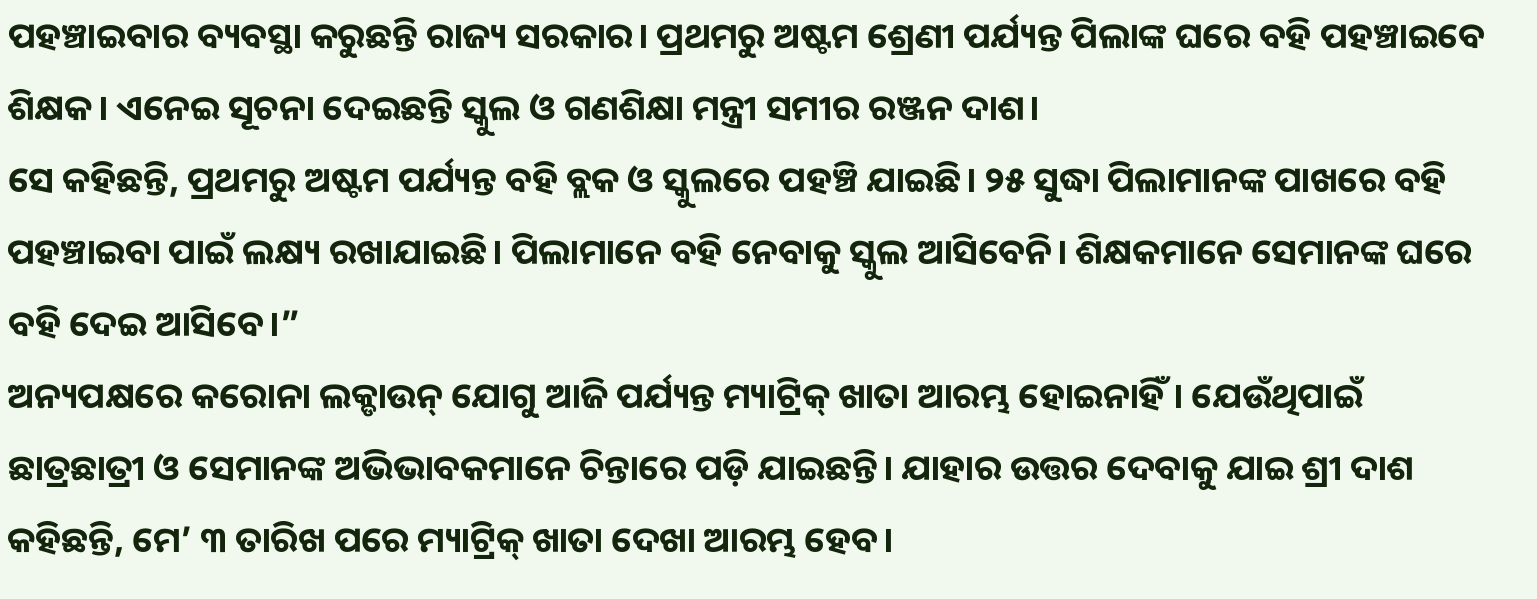ପହଞ୍ଚାଇବାର ବ୍ୟବସ୍ଥା କରୁଛନ୍ତି ରାଜ୍ୟ ସରକାର। ପ୍ରଥମରୁ ଅଷ୍ଟମ ଶ୍ରେଣୀ ପର୍ଯ୍ୟନ୍ତ ପିଲାଙ୍କ ଘରେ ବହି ପହଞ୍ଚାଇବେ ଶିକ୍ଷକ। ଏନେଇ ସୂଚନା ଦେଇଛନ୍ତି ସ୍କୁଲ ଓ ଗଣଶିକ୍ଷା ମନ୍ତ୍ରୀ ସମୀର ରଞ୍ଜନ ଦାଶ।
ସେ କହିଛନ୍ତି, ପ୍ରଥମରୁ ଅଷ୍ଟମ ପର୍ଯ୍ୟନ୍ତ ବହି ବ୍ଲକ ଓ ସ୍କୁଲରେ ପହଞ୍ଚି ଯାଇଛି। ୨୫ ସୁଦ୍ଧା ପିଲାମାନଙ୍କ ପାଖରେ ବହି ପହଞ୍ଚାଇବା ପାଇଁ ଲକ୍ଷ୍ୟ ରଖାଯାଇଛି। ପିଲାମାନେ ବହି ନେବାକୁ ସ୍କୁଲ ଆସିବେନି। ଶିକ୍ଷକମାନେ ସେମାନଙ୍କ ଘରେ ବହି ଦେଇ ଆସିବେ।”
ଅନ୍ୟପକ୍ଷରେ କରୋନା ଲକ୍ଡାଉନ୍ ଯୋଗୁ ଆଜି ପର୍ଯ୍ୟନ୍ତ ମ୍ୟାଟ୍ରିକ୍ ଖାତା ଆରମ୍ଭ ହୋଇନାହିଁ। ଯେଉଁଥିପାଇଁ ଛାତ୍ରଛାତ୍ରୀ ଓ ସେମାନଙ୍କ ଅଭିଭାବକମାନେ ଚିନ୍ତାରେ ପଡ଼ି ଯାଇଛନ୍ତି। ଯାହାର ଉତ୍ତର ଦେବାକୁ ଯାଇ ଶ୍ରୀ ଦାଶ କହିଛନ୍ତି, ମେ’ ୩ ତାରିଖ ପରେ ମ୍ୟାଟ୍ରିକ୍ ଖାତା ଦେଖା ଆରମ୍ଭ ହେବ।